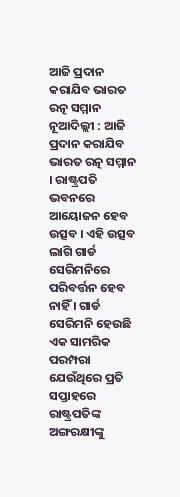ଆଜି ପ୍ରଦାନ କରାଯିବ ଭାରତ ରତ୍ନ ସମ୍ମାନ
ନୂଆଦିଲ୍ଲୀ : ଆଜି ପ୍ରଦାନ କରାଯିବ ଭାରତ ରତ୍ନ ସମ୍ମାନ । ରାଷ୍ଟ୍ରପତି ଭବନରେ ଆୟୋଜନ ହେବ ଉତ୍ସବ । ଏହି ଉତ୍ସବ ଲାଗି ଗାର୍ଡ ସେରିମନିରେ ପରିବର୍ତ୍ତନ ହେବ ନାହିଁ । ଗାର୍ଡ ସେରିମନି ହେଉଛି ଏକ ସାମରିକ ପରମ୍ପରା ଯେଉଁଥିରେ ପ୍ରତି ସପ୍ତାହରେ ରାଷ୍ଟ୍ରପତିଙ୍କ ଅଙ୍ଗରକ୍ଷୀଙ୍କୁ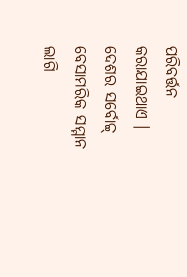ପରିବର୍ତ୍ତନ କରାଯାଇଥାଏ । ଦେଶର ସର୍ବୋଚ୍ଚ୍ ବେସାମରିକ ସମ୍ମାନ ଲାଗି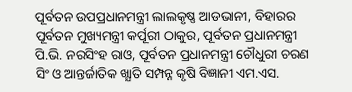ପୂର୍ବତନ ଉପପ୍ରଧାନମନ୍ତ୍ରୀ ଲାଲକୃଷ୍ଣ ଆଡଭାନୀ, ବିହାରର ପୂର୍ବତନ ମୁଖ୍ୟମନ୍ତ୍ରୀ କର୍ପୂରୀ ଠାକୁର, ପୂର୍ବତନ ପ୍ରଧାନମନ୍ତ୍ରୀ ପି.ଭି. ନରସିଂହ ରାଓ, ପୂର୍ବତନ ପ୍ରଧାନମନ୍ତ୍ରୀ ଚୌଧୁରୀ ଚରଣ ସିଂ ଓ ଆନ୍ତର୍ଜାତିକ ଖ୍ଯାତି ସମ୍ପନ୍ନ କୃଷି ବିଜ୍ଞାନୀ ଏମ.ଏସ.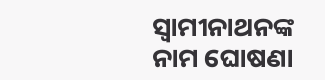ସ୍ବାମୀନାଥନଙ୍କ ନାମ ଘୋଷଣା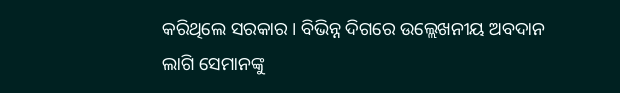କରିଥିଲେ ସରକାର । ବିଭିନ୍ନ ଦିଗରେ ଉଲ୍ଲେଖନୀୟ ଅବଦାନ ଲାଗି ସେମାନଙ୍କୁ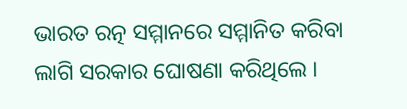ଭାରତ ରତ୍ନ ସମ୍ମାନରେ ସମ୍ମାନିତ କରିବା ଲାଗି ସରକାର ଘୋଷଣା କରିଥିଲେ ।